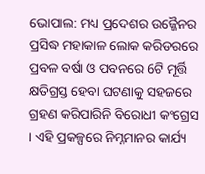ଭୋପାଲ: ମଧ୍ୟ ପ୍ରଦେଶର ଉଜ୍ଜୈନର ପ୍ରସିଦ୍ଧ ମହାକାଳ ଲୋକ କରିଡରରେ ପ୍ରବଳ ବର୍ଷା ଓ ପବନରେ 6ଟି ମୂର୍ତ୍ତି କ୍ଷତିଗ୍ରସ୍ତ ହେବା ଘଟଣାକୁ ସହଜରେ ଗ୍ରହଣ କରିପାରିନି ବିରୋଧୀ କଂଗ୍ରେସ । ଏହି ପ୍ରକଳ୍ପରେ ନିମ୍ନମାନର କାର୍ଯ୍ୟ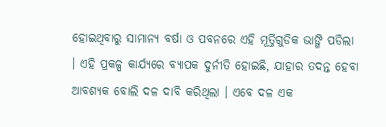ହୋଇଥିବାରୁ ସାମାନ୍ୟ ବର୍ଷା ଓ ପବନରେ ଏହି ମୂର୍ତ୍ତିଗୁଡିକ ଭାଙ୍ଗି ପଡିଲା । ଏହି ପ୍ରକଳ୍ପ କାର୍ଯ୍ୟରେ ବ୍ୟାପକ ଦୁର୍ନୀତି ହୋଇଛି, ଯାହାର ତଦନ୍ତ ହେବା ଆବଶ୍ୟକ ବୋଲି ଦଳ ଦାବି କରିଥିଲା । ଏବେ ଦଳ ଏକ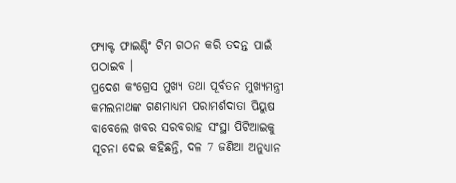ଫ୍ୟାକ୍ଟ ଫାଇଣ୍ଡିଂ ଟିମ ଗଠନ କରି ତଦନ୍ତ ପାଇଁ ପଠାଇବ ।
ପ୍ରଦେଶ କଂଗ୍ରେସ ମୁଖ୍ୟ ତଥା ପୂର୍ବତନ ମୁଖ୍ୟମନ୍ତ୍ରୀ କମଲନାଥଙ୍କ ଗଣମାଧ୍ୟମ ପରାମର୍ଶଦାତା ପିୟୁଷ ବାବେଲେ ଖବର ସରବରାହ ସଂସ୍ଥା ପିଟିଆଇକୁ ସୂଚନା ଦେଇ କହିଛନ୍ତି, ଦଳ 7 ଜଣିଆ ଅନୁଧ୍ୟାନ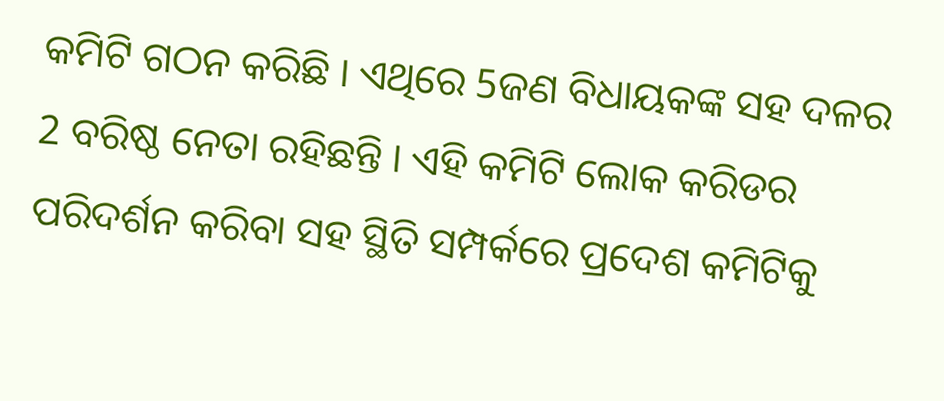କମିଟି ଗଠନ କରିଛି । ଏଥିରେ 5ଜଣ ବିଧାୟକଙ୍କ ସହ ଦଳର 2 ବରିଷ୍ଠ ନେତା ରହିଛନ୍ତି । ଏହି କମିଟି ଲୋକ କରିଡର ପରିଦର୍ଶନ କରିବା ସହ ସ୍ଥିତି ସମ୍ପର୍କରେ ପ୍ରଦେଶ କମିଟିକୁ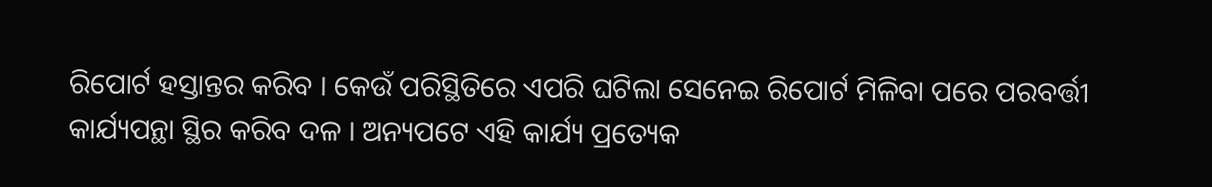ରିପୋର୍ଟ ହସ୍ତାନ୍ତର କରିବ । କେଉଁ ପରିସ୍ଥିତିରେ ଏପରି ଘଟିଲା ସେନେଇ ରିପୋର୍ଟ ମିଳିବା ପରେ ପରବର୍ତ୍ତୀ କାର୍ଯ୍ୟପନ୍ଥା ସ୍ଥିର କରିବ ଦଳ । ଅନ୍ୟପଟେ ଏହି କାର୍ଯ୍ୟ ପ୍ରତ୍ୟେକ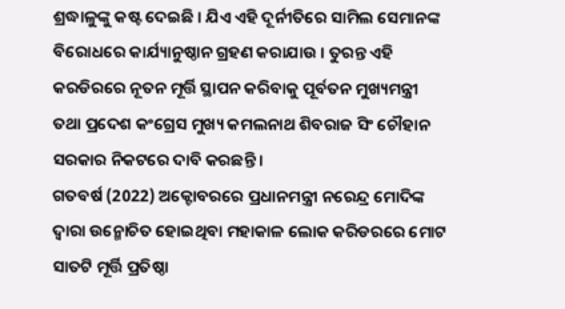ଶ୍ରଦ୍ଧାଳୁଙ୍କୁ କଷ୍ଟ ଦେଇଛି । ଯିଏ ଏହି ଦୂର୍ନୀତିରେ ସାମିଲ ସେମାନଙ୍କ ବିରୋଧରେ କାର୍ଯ୍ୟାନୁଷ୍ଠାନ ଗ୍ରହଣ କରାଯାଉ । ତୁରନ୍ତ ଏହି କରଡିରରେ ନୂତନ ମୂର୍ତ୍ତି ସ୍ଥାପନ କରିବାକୁ ପୂର୍ବତନ ମୁଖ୍ୟମନ୍ତ୍ରୀ ତଥା ପ୍ରଦେଶ କଂଗ୍ରେସ ମୁଖ୍ୟ କମଲନାଥ ଶିବରାଜ ସିଂ ଚୌହାନ ସରକାର ନିକଟରେ ଦାବି କରଛନ୍ତି ।
ଗତବର୍ଷ (2022) ଅକ୍ଟୋବରରେ ପ୍ରଧାନମନ୍ତ୍ରୀ ନରେନ୍ଦ୍ର ମୋଦିଙ୍କ ଦ୍ୱାରା ଉନ୍ମୋଚିତ ହୋଇଥିବା ମହାକାଳ ଲୋକ କରିଡରରେ ମୋଟ ସାତଟି ମୂର୍ତ୍ତି ପ୍ରତିଷ୍ଠା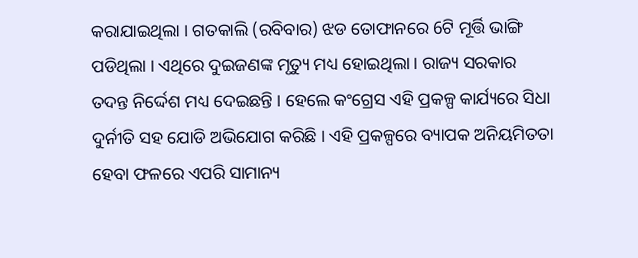କରାଯାଇଥିଲା । ଗତକାଲି (ରବିବାର) ଝଡ ତୋଫାନରେ 6ଟି ମୂର୍ତ୍ତି ଭାଙ୍ଗି ପଡିଥିଲା । ଏଥିରେ ଦୁଇଜଣଙ୍କ ମୃତ୍ୟୁ ମଧ୍ୟ ହୋଇଥିଲା । ରାଜ୍ୟ ସରକାର ତଦନ୍ତ ନିର୍ଦ୍ଦେଶ ମଧ୍ୟ ଦେଇଛନ୍ତି । ହେଲେ କଂଗ୍ରେସ ଏହି ପ୍ରକଳ୍ପ କାର୍ଯ୍ୟରେ ସିଧା ଦୁର୍ନୀତି ସହ ଯୋଡି ଅଭିଯୋଗ କରିଛି । ଏହି ପ୍ରକଳ୍ପରେ ବ୍ୟାପକ ଅନିୟମିତତା ହେବା ଫଳରେ ଏପରି ସାମାନ୍ୟ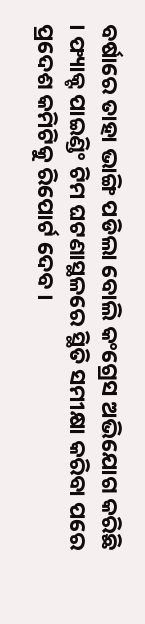ବର୍ଷାରେ ତାହା ଭାଙ୍ଗି ପଡିଲା ବୋଲି କଂଗ୍ରେସ ଅଭିଯୋଗ କରିଛି । ଫ୍ୟାକ୍ଟ ପାଇଣ୍ଡିଂ ଟିମ ଘଟଣାସ୍ଥଳରେ ସ୍ଥିତି ସମୀକ୍ଷା କରିବା ପରେ ପ୍ରଦେଶ କମିଟିକୁ ରିପୋର୍ଟ ଦେବ ।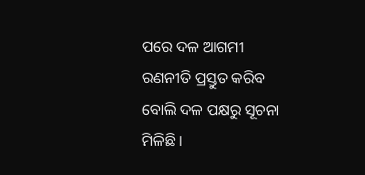ପରେ ଦଳ ଆଗମୀ ରଣନୀତି ପ୍ରସ୍ତୁତ କରିବ ବୋଲି ଦଳ ପକ୍ଷରୁ ସୂଚନା ମିଳିଛି ।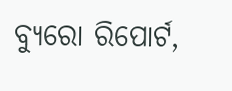ବ୍ୟୁରୋ ରିପୋର୍ଟ,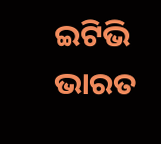ଇଟିଭି ଭାରତ